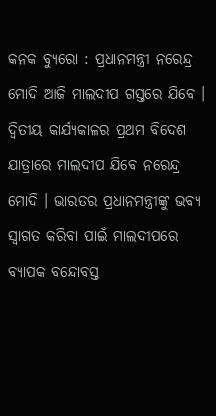କନକ ବ୍ୟୁରୋ : ପ୍ରଧାନମନ୍ତ୍ରୀ ନରେନ୍ଦ୍ର ମୋଦି ଆଜି ମାଲଦୀପ ଗସ୍ତରେ ଯିବେ । ଦ୍ୱିତୀୟ କାର୍ଯ୍ୟକାଳର ପ୍ରଥମ ବିଦେଶ ଯାତ୍ରାରେ ମାଲଦୀପ ଯିବେ ନରେନ୍ଦ୍ର ମୋଦି । ଭାରତର ପ୍ରଧାନମନ୍ତ୍ରୀଙ୍କୁ ଭବ୍ୟ ସ୍ୱାଗତ କରିବା ପାଇଁ ମାଲଦୀପରେ ବ୍ୟାପକ ବନ୍ଦୋବସ୍ତ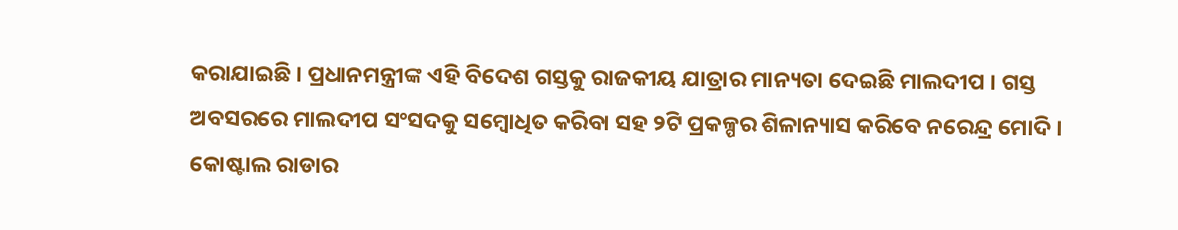କରାଯାଇଛି । ପ୍ରଧାନମନ୍ତ୍ରୀଙ୍କ ଏହି ବିଦେଶ ଗସ୍ତକୁ ରାଜକୀୟ ଯାତ୍ରାର ମାନ୍ୟତା ଦେଇଛି ମାଲଦୀପ । ଗସ୍ତ ଅବସରରେ ମାଲଦୀପ ସଂସଦକୁ ସମ୍ବୋଧିତ କରିବା ସହ ୨ଟି ପ୍ରକଳ୍ପର ଶିଳାନ୍ୟାସ କରିବେ ନରେନ୍ଦ୍ର ମୋଦି । କୋଷ୍ଟାଲ ରାଡାର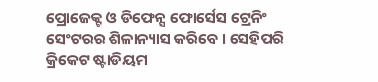ପ୍ରୋଜେକ୍ଟ ଓ ଡିଫେନ୍ସ ଫୋର୍ସେସ ଟ୍ରେନିଂ ସେଂଟରର ଶିଳାନ୍ୟାସ କରିବେ । ସେହିପରି କ୍ରିକେଟ ଷ୍ଟାଡିୟମ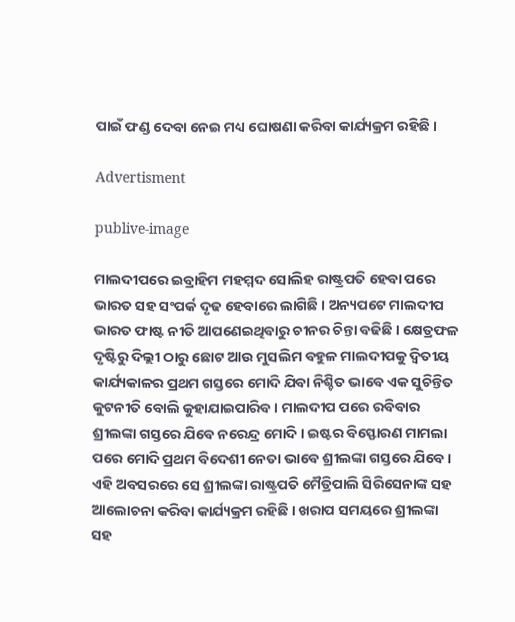ପାଇଁ ଫଣ୍ଡ ଦେବା ନେଇ ମଧ୍ୟ ଘୋଷଣା କରିବା କାର୍ଯ୍ୟକ୍ରମ ରହିଛି ।

Advertisment

publive-image

ମାଲଦୀପରେ ଇବ୍ରାହିମ ମହମ୍ମଦ ସୋଲିହ ରାଷ୍ଟ୍ରପତି ହେବା ପରେ ଭାରତ ସହ ସଂପର୍କ ଦୃଢ ହେବାରେ ଲାଗିଛି । ଅନ୍ୟପଟେ ମାଲଦୀପ ଭାରତ ଫାଷ୍ଟ ନୀତି ଆପଣେଇଥିବାରୁ ଚୀନର ଚିନ୍ତା ବଢିଛି । କ୍ଷେତ୍ରଫଳ ଦୃଷ୍ଟିରୁ ଦିଲ୍ଲୀ ଠାରୁ ଛୋଟ ଆଉ ମୁସଲିମ ବହୁଳ ମାଲଦୀପକୁ ଦ୍ୱିତୀୟ କାର୍ଯ୍ୟକାଳର ପ୍ରଥମ ଗସ୍ତରେ ମୋଦି ଯିବା ନିଶ୍ଚିତ ଭାବେ ଏକ ସୁଚିନ୍ତିତ କୁଟନୀତି ବୋଲି କୁହାଯାଇପାରିବ । ମାଲଦୀପ ପରେ ରବିବାର ଶ୍ରୀଲଙ୍କା ଗସ୍ତରେ ଯିବେ ନରେନ୍ଦ୍ର ମୋଦି । ଇଷ୍ଟର ବିସ୍ଫୋରଣ ମାମଲା ପରେ ମୋଦି ପ୍ରଥମ ବିଦେଶୀ ନେତା ଭାବେ ଶ୍ରୀଲଙ୍କା ଗସ୍ତରେ ଯିବେ । ଏହି ଅବସରରେ ସେ ଶ୍ରୀଲଙ୍କା ରାଷ୍ଟ୍ରପତି ମୈତ୍ରିପାଲି ସିରିସେନାଙ୍କ ସହ ଆଲୋଚନା କରିବା କାର୍ଯ୍ୟକ୍ରମ ରହିଛି । ଖରାପ ସମୟରେ ଶ୍ରୀଲଙ୍କା ସହ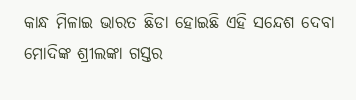କାନ୍ଧ ମିଳାଇ ଭାରତ ଛିଡା ହୋଇଛି ଏହି ସନ୍ଦେଶ ଦେବା ମୋଦିଙ୍କ ଶ୍ରୀଲଙ୍କା ଗସ୍ତର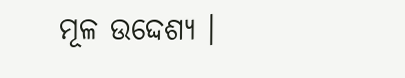ମୂଳ ଉଦ୍ଦେଶ୍ୟ ।